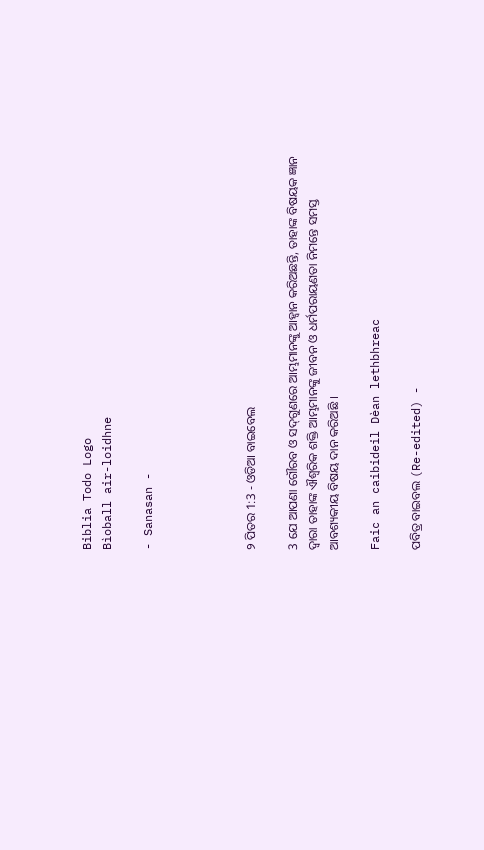Biblia Todo Logo
Bìoball air-loidhne

- Sanasan -




୨ ପିତର 1:3 - ଓଡିଆ ବାଇବେଲ

3 ଯେ ଆପଣା ଗୌରବ ଓ ସଦ୍‍ଗୁଣରେ ଆମ୍ଭମାନଙ୍କୁ ଆହ୍ୱାନ କରିଅଛନ୍ତି, ତାହାଙ୍କ ବିଷୟକ ଜ୍ଞାନ ଦ୍ୱାରା ତାହାଙ୍କ ଐଶ୍ୱରିକ ଶକ୍ତି ଆମ୍ଭମାନଙ୍କୁ ଜୀବନ ଓ ଧର୍ମପରାୟଣତା ନିମନ୍ତେ ସମସ୍ତ ଆବଶ୍ୟକୀୟ ବିଷୟ ଦାନ କରିଅଛି ।

Faic an caibideil Dèan lethbhreac

ପବିତ୍ର ବାଇବଲ (Re-edited) -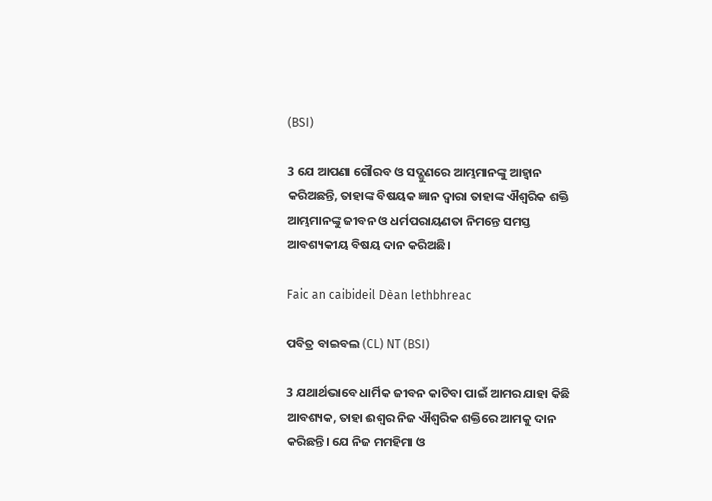(BSI)

3 ଯେ ଆପଣା ଗୌରବ ଓ ସଦ୍ଗୁଣରେ ଆମ୍ଭମାନଙ୍କୁ ଆହ୍ଵାନ କରିଅଛନ୍ତି, ତାହାଙ୍କ ବିଷୟକ ଜ୍ଞାନ ଦ୍ଵାରା ତାହାଙ୍କ ଐଶ୍ଵରିକ ଶକ୍ତି ଆମ୍ଭମାନଙ୍କୁ ଜୀବନ ଓ ଧର୍ମପରାୟଣତା ନିମନ୍ତେ ସମସ୍ତ ଆବଶ୍ୟକୀୟ ବିଷୟ ଦାନ କରିଅଛି।

Faic an caibideil Dèan lethbhreac

ପବିତ୍ର ବାଇବଲ (CL) NT (BSI)

3 ଯଥାର୍ଥଭାବେ ଧାର୍ମିକ ଜୀବନ କାଟିବା ପାଇଁ ଆମର ଯାହା କିଛି ଆବଶ୍ୟକ, ତାହା ଈଶ୍ୱର ନିଜ ଐଶ୍ୱରିକ ଶକ୍ତିରେ ଆମକୁ ଦାନ କରିଛନ୍ତି। ଯେ ନିଜ ମମହିମା ଓ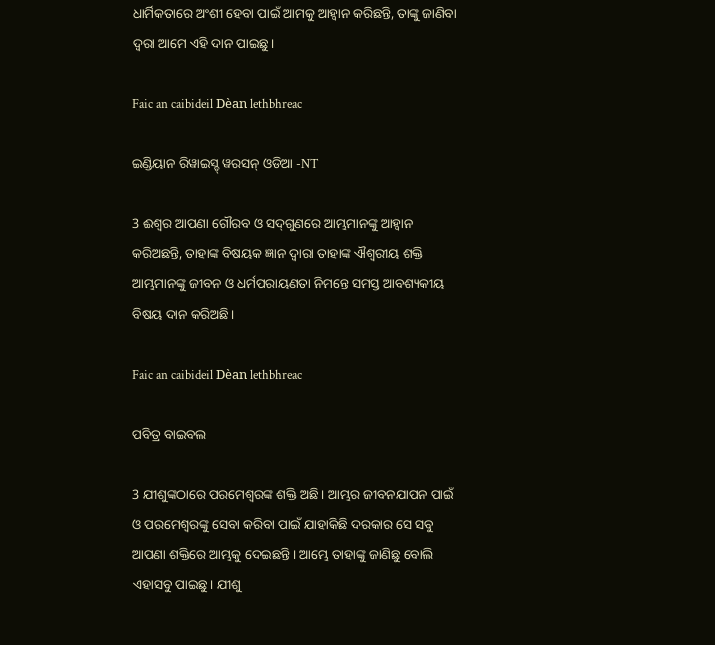ଧାର୍ମିକତାରେ ଅଂଶୀ ହେବା ପାଇଁ ଆମକୁ ଆହ୍ୱାନ କରିଛନ୍ତି, ତାଙ୍କୁ ଜାଣିବା ଦ୍ୱରା ଆମେ ଏହି ଦାନ ପାଇଛୁ।

Faic an caibideil Dèan lethbhreac

ଇଣ୍ଡିୟାନ ରିୱାଇସ୍ଡ୍ ୱରସନ୍ ଓଡିଆ -NT

3 ଈଶ୍ବର ଆପଣା ଗୌରବ ଓ ସଦ୍‍ଗୁଣରେ ଆମ୍ଭମାନଙ୍କୁ ଆହ୍ୱାନ କରିଅଛନ୍ତି, ତାହାଙ୍କ ବିଷୟକ ଜ୍ଞାନ ଦ୍ୱାରା ତାହାଙ୍କ ଐଶ୍ବରୀୟ ଶକ୍ତି ଆମ୍ଭମାନଙ୍କୁ ଜୀବନ ଓ ଧର୍ମପରାୟଣତା ନିମନ୍ତେ ସମସ୍ତ ଆବଶ୍ୟକୀୟ ବିଷୟ ଦାନ କରିଅଛି।

Faic an caibideil Dèan lethbhreac

ପବିତ୍ର ବାଇବଲ

3 ଯୀଶୁଙ୍କଠାରେ ପରମେଶ୍ୱରଙ୍କ ଶକ୍ତି ଅଛି। ଆମ୍ଭର ଜୀବନଯାପନ ପାଇଁ ଓ ପରମେଶ୍ୱରଙ୍କୁ ସେବା କରିବା ପାଇଁ ଯାହାକିଛି ଦରକାର ସେ ସବୁ ଆପଣା ଶକ୍ତିରେ ଆମ୍ଭକୁ ଦେଇଛନ୍ତି। ଆମ୍ଭେ ତାହାଙ୍କୁ ଜାଣିଛୁ ବୋଲି ଏହାସବୁ ପାଇଛୁ। ଯୀଶୁ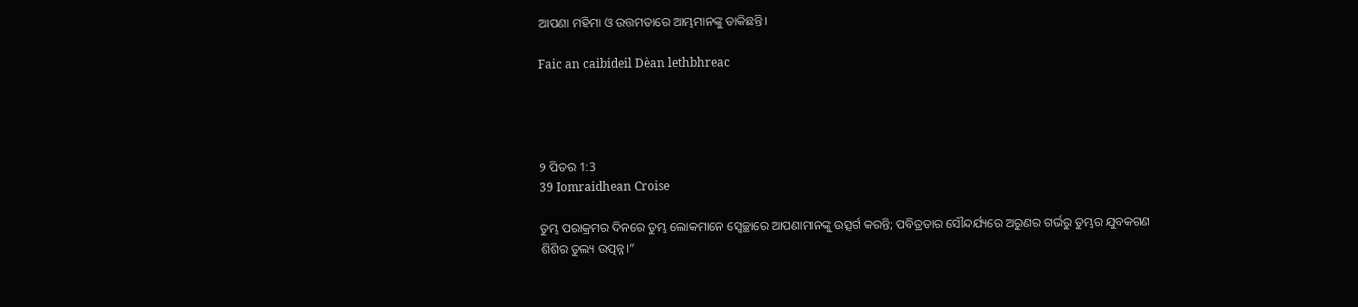ଆପଣା ମହିମା ଓ ଉତ୍ତମତାରେ ଆମ୍ଭମାନଙ୍କୁ ଡାକିଛନ୍ତି।

Faic an caibideil Dèan lethbhreac




୨ ପିତର 1:3
39 Iomraidhean Croise

ତୁମ୍ଭ ପରାକ୍ରମର ଦିନରେ ତୁମ୍ଭ ଲୋକମାନେ ସ୍ୱେଚ୍ଛାରେ ଆପଣାମାନଙ୍କୁ ଉତ୍ସର୍ଗ କରନ୍ତି; ପବିତ୍ରତାର ସୌନ୍ଦର୍ଯ୍ୟରେ ଅରୁଣର ଗର୍ଭରୁ ତୁମ୍ଭର ଯୁବକଗଣ ଶିଶିର ତୁଲ୍ୟ ଉତ୍ପନ୍ନ।”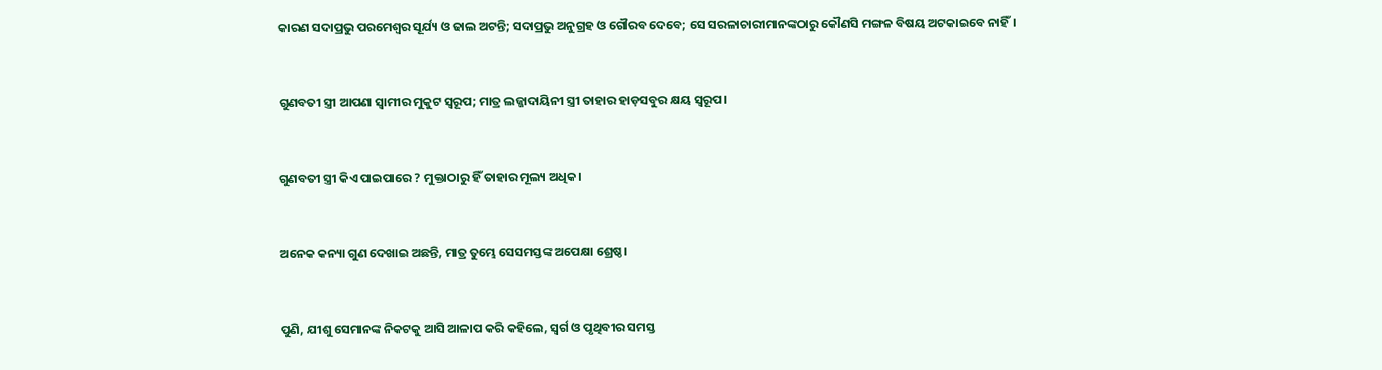କାରଣ ସଦାପ୍ରଭୁ ପରମେଶ୍ୱର ସୂର୍ଯ୍ୟ ଓ ଢାଲ ଅଟନ୍ତି; ସଦାପ୍ରଭୁ ଅନୁଗ୍ରହ ଓ ଗୌରବ ଦେବେ; ସେ ସରଳାଚାରୀମାନଙ୍କଠାରୁ କୌଣସି ମଙ୍ଗଳ ବିଷୟ ଅଟକାଇବେ ନାହିଁ।


ଗୁଣବତୀ ସ୍ତ୍ରୀ ଆପଣା ସ୍ୱାମୀର ମୁକୁଟ ସ୍ୱରୂପ; ମାତ୍ର ଲଜ୍ଜାଦାୟିନୀ ସ୍ତ୍ରୀ ତାହାର ହାଡ଼ସବୁର କ୍ଷୟ ସ୍ୱରୂପ।


ଗୁଣବତୀ ସ୍ତ୍ରୀ କିଏ ପାଇପାରେ ? ମୁକ୍ତାଠାରୁ ହିଁ ତାହାର ମୂଲ୍ୟ ଅଧିକ।


ଅନେକ କନ୍ୟା ଗୁଣ ଦେଖାଇ ଅଛନ୍ତି, ମାତ୍ର ତୁମ୍ଭେ ସେସମସ୍ତଙ୍କ ଅପେକ୍ଷା ଶ୍ରେଷ୍ଠ।


ପୁଣି, ଯୀଶୁ ସେମାନଙ୍କ ନିକଟକୁ ଆସି ଆଳାପ କରି କହିଲେ, ସ୍ୱର୍ଗ ଓ ପୃଥିବୀର ସମସ୍ତ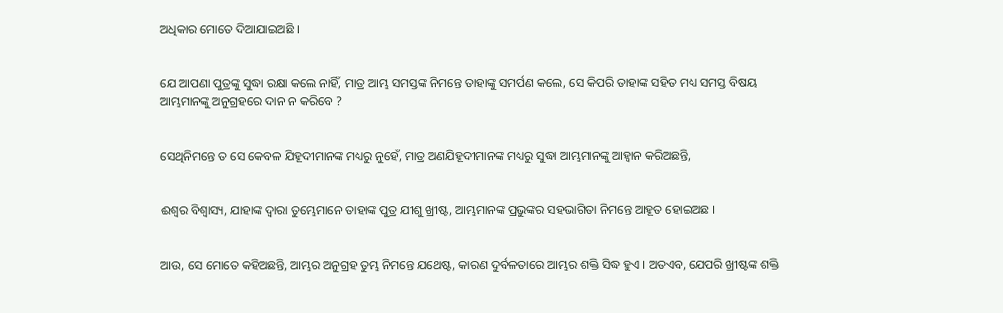ଅଧିକାର ମୋତେ ଦିଆଯାଇଅଛି ।


ଯେ ଆପଣା ପୁତ୍ରଙ୍କୁ ସୁଦ୍ଧା ରକ୍ଷା କଲେ ନାହିଁ, ମାତ୍ର ଆମ୍ଭ ସମସ୍ତଙ୍କ ନିମନ୍ତେ ତାହାଙ୍କୁ ସମର୍ପଣ କଲେ, ସେ କିପରି ତାହାଙ୍କ ସହିତ ମଧ୍ୟ ସମସ୍ତ ବିଷୟ ଆମ୍ଭମାନଙ୍କୁ ଅନୁଗ୍ରହରେ ଦାନ ନ କରିବେ ?


ସେଥିନିମନ୍ତେ ତ ସେ କେବଳ ଯିହୂଦୀମାନଙ୍କ ମଧ୍ୟରୁ ନୁହେଁ, ମାତ୍ର ଅଣଯିହୂଦୀମାନଙ୍କ ମଧ୍ୟରୁ ସୁଦ୍ଧା ଆମ୍ଭମାନଙ୍କୁ ଆହ୍ୱାନ କରିଅଛନ୍ତି,


ଈଶ୍ୱର ବିଶ୍ୱାସ୍ୟ, ଯାହାଙ୍କ ଦ୍ୱାରା ତୁମ୍ଭେମାନେ ତାହାଙ୍କ ପୁତ୍ର ଯୀଶୁ ଖ୍ରୀଷ୍ଟ, ଆମ୍ଭମାନଙ୍କ ପ୍ରଭୁଙ୍କର ସହଭାଗିତା ନିମନ୍ତେ ଆହୂତ ହୋଇଅଛ ।


ଆଉ, ସେ ମୋତେ କହିଅଛନ୍ତି, ଆମ୍ଭର ଅନୁଗ୍ରହ ତୁମ୍ଭ ନିମନ୍ତେ ଯଥେଷ୍ଟ, କାରଣ ଦୁର୍ବଳତାରେ ଆମ୍ଭର ଶକ୍ତି ସିଦ୍ଧ ହୁଏ । ଅତଏବ, ଯେପରି ଖ୍ରୀଷ୍ଟଙ୍କ ଶକ୍ତି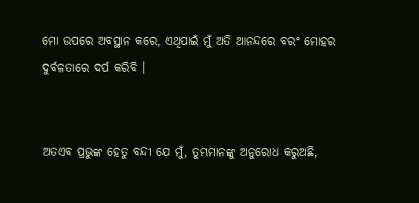ମୋ ଉପରେ ଅବସ୍ଥାନ କରେ, ଏଥିପାଇଁ ମୁଁ ଅତି ଆନନ୍ଦରେ ବରଂ ମୋହର ଦୁର୍ବଳତାରେ ଦର୍ପ କରିବି ।


ଅତଏବ ପ୍ରଭୁଙ୍କ ହେତୁ ବନ୍ଦୀ ଯେ ମୁଁ, ତୁମ୍ଭମାନଙ୍କୁ ଅନୁରୋଧ କରୁଅଛି,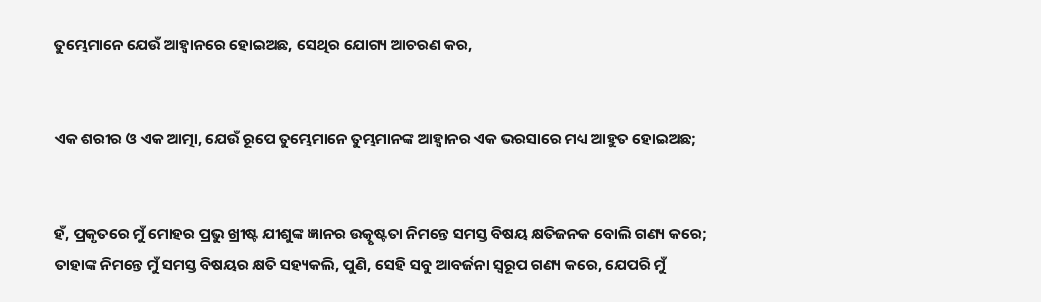ତୁମ୍ଭେମାନେ ଯେଉଁ ଆହ୍ୱାନରେ ହୋଇଅଛ, ସେଥିର ଯୋଗ୍ୟ ଆଚରଣ କର,


ଏକ ଶରୀର ଓ ଏକ ଆତ୍ମା, ଯେଉଁ ରୂପେ ତୁମ୍ଭେମାନେ ତୁମ୍ଭମାନଙ୍କ ଆହ୍ୱାନର ଏକ ଭରସାରେ ମଧ୍ୟ ଆହୁତ ହୋଇଅଛ;


ହଁ, ପ୍ରକୃତରେ ମୁଁ ମୋହର ପ୍ରଭୁ ଖ୍ରୀଷ୍ଟ ଯୀଶୁଙ୍କ ଜ୍ଞାନର ଉତ୍କୃଷ୍ଟତା ନିମନ୍ତେ ସମସ୍ତ ବିଷୟ କ୍ଷତିଜନକ ବୋଲି ଗଣ୍ୟ କରେ; ତାହାଙ୍କ ନିମନ୍ତେ ମୁଁ ସମସ୍ତ ବିଷୟର କ୍ଷତି ସହ୍ୟକଲି, ପୁଣି, ସେହି ସବୁ ଆବର୍ଜନା ସ୍ୱରୂପ ଗଣ୍ୟ କରେ, ଯେପରି ମୁଁ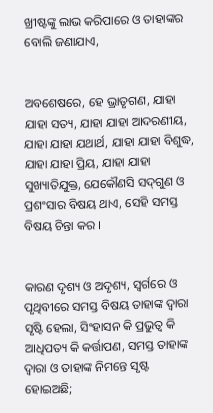ଖ୍ରୀଷ୍ଟଙ୍କୁ ଲାଭ କରିପାରେ ଓ ତାହାଙ୍କର ବୋଲି ଜଣାଯାଏ,


ଅବଶେଷରେ, ହେ ଭ୍ରାତୃଗଣ, ଯାହା ଯାହା ସତ୍ୟ, ଯାହା ଯାହା ଆଦରଣୀୟ, ଯାହା ଯାହା ଯଥାର୍ଥ, ଯାହା ଯାହା ବିଶୁଦ୍ଧ, ଯାହା ଯାହା ପ୍ରିୟ, ଯାହା ଯାହା ସୁଖ୍ୟାତିଯୁକ୍ତ, ଯେକୌଣସି ସଦ୍‍ଗୁଣ ଓ ପ୍ରଶଂସାର ବିଷୟ ଥାଏ, ସେହି ସମସ୍ତ ବିଷୟ ଚିନ୍ତା କର ।


କାରଣ ଦୃଶ୍ୟ ଓ ଅଦୃଶ୍ୟ, ସ୍ୱର୍ଗରେ ଓ ପୃଥିବୀରେ ସମସ୍ତ ବିଷୟ ତାହାଙ୍କ ଦ୍ୱାରା ସୃଷ୍ଟି ହେଲା, ସିଂହାସନ କି ପ୍ରଭୁତ୍ୱ କି ଆଧିପତ୍ୟ କି କର୍ତ୍ତାପଣ, ସମସ୍ତ ତାହାଙ୍କ ଦ୍ୱାରା ଓ ତାହାଙ୍କ ନିମନ୍ତେ ସୃଷ୍ଟ ହୋଇଅଛି;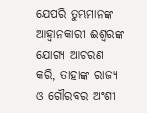ଯେପରି ତୁମ୍ଭମାନଙ୍କ ଆହ୍ୱାନକାରୀ ଈଶ୍ୱରଙ୍କ ଯୋଗ୍ୟ ଆଚରଣ କରି, ତାହାଙ୍କ ରାଜ୍ୟ ଓ ଗୌରବର ଅଂଶୀ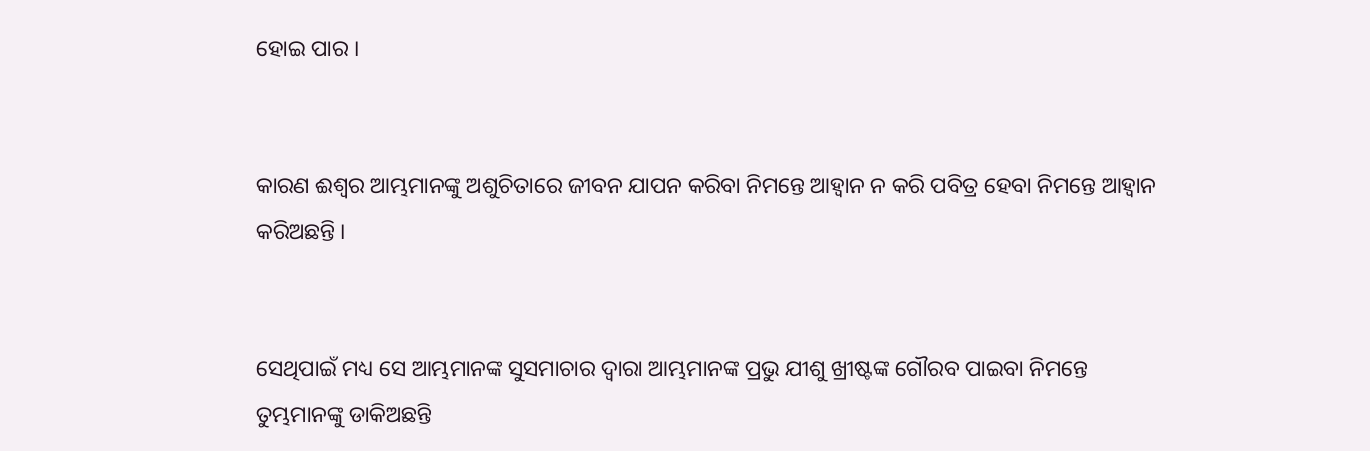ହୋଇ ପାର ।


କାରଣ ଈଶ୍ୱର ଆମ୍ଭମାନଙ୍କୁ ଅଶୁଚିତାରେ ଜୀବନ ଯାପନ କରିବା ନିମନ୍ତେ ଆହ୍ୱାନ ନ କରି ପବିତ୍ର ହେବା ନିମନ୍ତେ ଆହ୍ୱାନ କରିଅଛନ୍ତି ।


ସେଥିପାଇଁ ମଧ୍ୟ ସେ ଆମ୍ଭମାନଙ୍କ ସୁସମାଚାର ଦ୍ୱାରା ଆମ୍ଭମାନଙ୍କ ପ୍ରଭୁ ଯୀଶୁ ଖ୍ରୀଷ୍ଟଙ୍କ ଗୌରବ ପାଇବା ନିମନ୍ତେ ତୁମ୍ଭମାନଙ୍କୁ ଡାକିଅଛନ୍ତି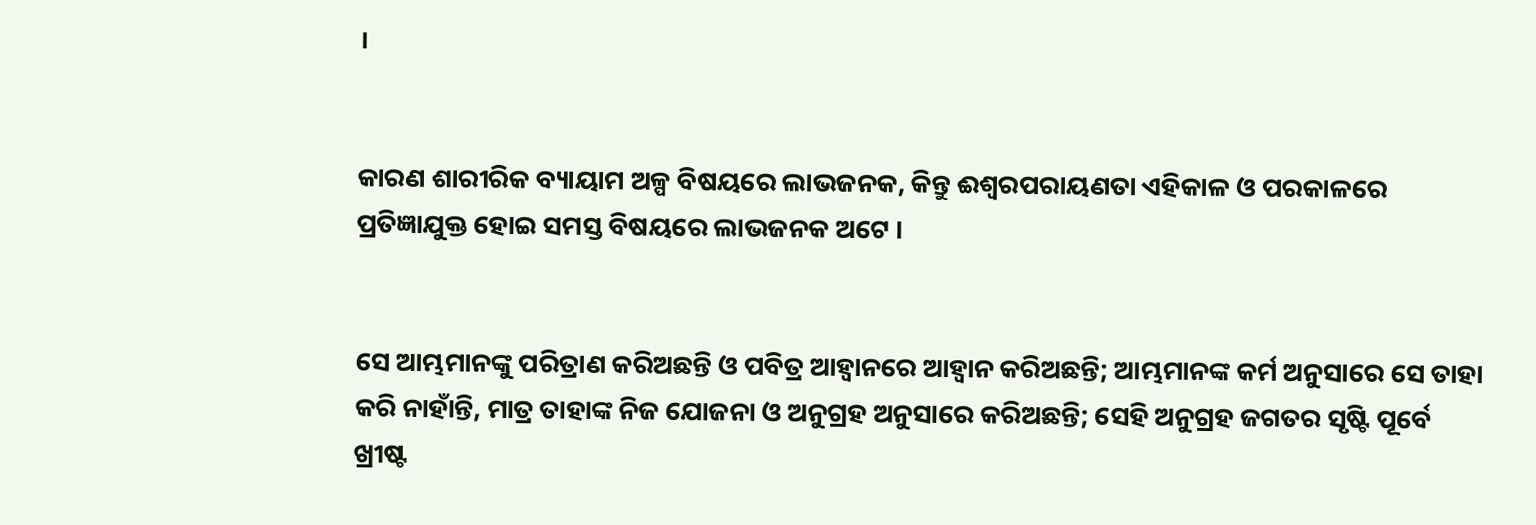।


କାରଣ ଶାରୀରିକ ବ୍ୟାୟାମ ଅଳ୍ପ ବିଷୟରେ ଲାଭଜନକ, କିନ୍ତୁ ଈଶ୍ୱରପରାୟଣତା ଏହିକାଳ ଓ ପରକାଳରେ ପ୍ରତିଜ୍ଞାଯୁକ୍ତ ହୋଇ ସମସ୍ତ ବିଷୟରେ ଲାଭଜନକ ଅଟେ ।


ସେ ଆମ୍ଭମାନଙ୍କୁ ପରିତ୍ରାଣ କରିଅଛନ୍ତି ଓ ପବିତ୍ର ଆହ୍ୱାନରେ ଆହ୍ୱାନ କରିଅଛନ୍ତି; ଆମ୍ଭମାନଙ୍କ କର୍ମ ଅନୁସାରେ ସେ ତାହା କରି ନାହାଁନ୍ତି, ମାତ୍ର ତାହାଙ୍କ ନିଜ ଯୋଜନା ଓ ଅନୁଗ୍ରହ ଅନୁସାରେ କରିଅଛନ୍ତି; ସେହି ଅନୁଗ୍ରହ ଜଗତର ସୃଷ୍ଟି ପୂର୍ବେ ଖ୍ରୀଷ୍ଟ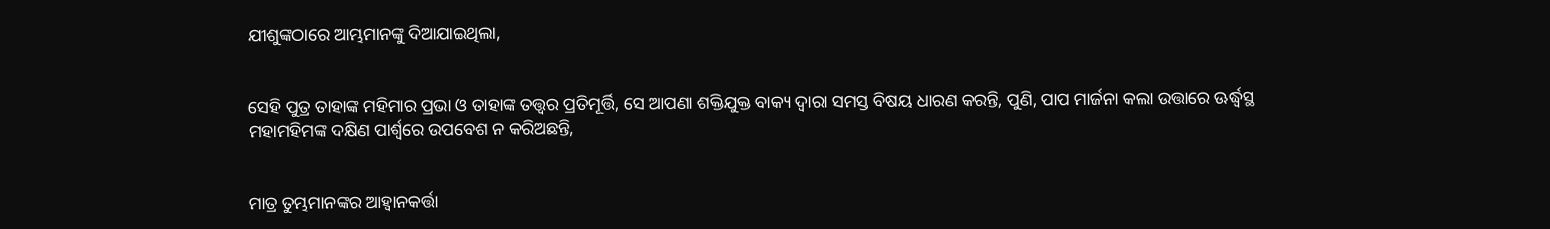ଯୀଶୁଙ୍କଠାରେ ଆମ୍ଭମାନଙ୍କୁ ଦିଆଯାଇଥିଲା,


ସେହି ପୁତ୍ର ତାହାଙ୍କ ମହିମାର ପ୍ରଭା ଓ ତାହାଙ୍କ ତତ୍ତ୍ୱର ପ୍ରତିମୂର୍ତ୍ତି, ସେ ଆପଣା ଶକ୍ତିଯୁକ୍ତ ବାକ୍ୟ ଦ୍ୱାରା ସମସ୍ତ ବିଷୟ ଧାରଣ କରନ୍ତି, ପୁଣି, ପାପ ମାର୍ଜନା କଲା ଉତ୍ତାରେ ଊର୍ଦ୍ଧ୍ୱସ୍ଥ ମହାମହିମଙ୍କ ଦକ୍ଷିଣ ପାର୍ଶ୍ୱରେ ଉପବେଶ ନ କରିଅଛନ୍ତି,


ମାତ୍ର ତୁମ୍ଭମାନଙ୍କର ଆହ୍ୱାନକର୍ତ୍ତା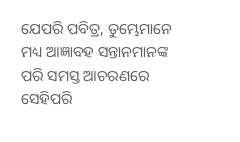ଯେପରି ପବିତ୍ର, ତୁମ୍ଭେମାନେ ମଧ୍ୟ ଆଜ୍ଞାବହ ସନ୍ତାନମାନଙ୍କ ପରି ସମସ୍ତ ଆଚରଣରେ ସେହିପରି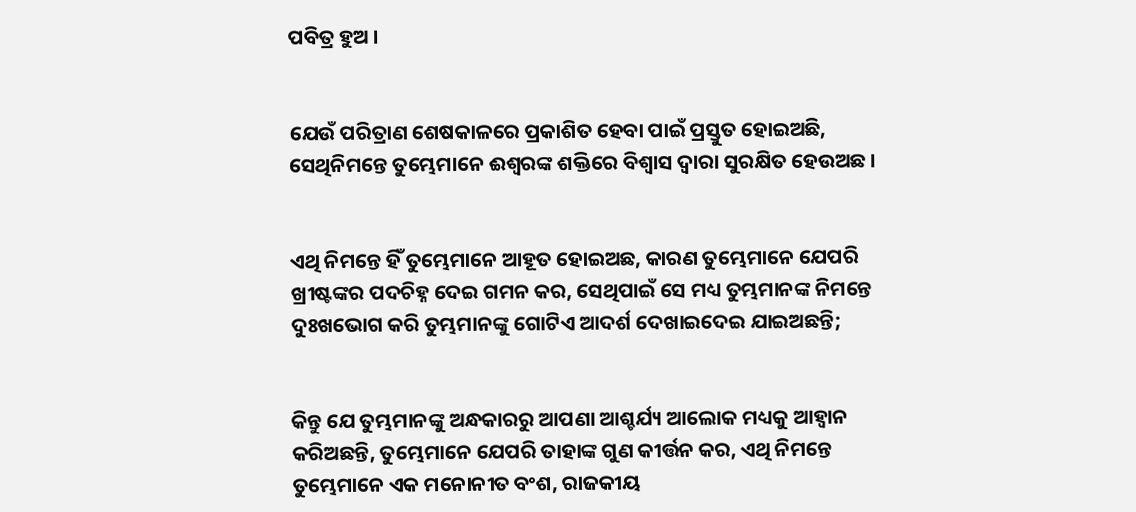ପବିତ୍ର ହୁଅ ।


ଯେଉଁ ପରିତ୍ରାଣ ଶେଷକାଳରେ ପ୍ରକାଶିତ ହେବା ପାଇଁ ପ୍ରସ୍ତୁତ ହୋଇଅଛି, ସେଥିନିମନ୍ତେ ତୁମ୍ଭେମାନେ ଈଶ୍ୱରଙ୍କ ଶକ୍ତିରେ ବିଶ୍ୱାସ ଦ୍ୱାରା ସୁରକ୍ଷିତ ହେଉଅଛ ।


ଏଥି ନିମନ୍ତେ ହିଁ ତୁମ୍ଭେମାନେ ଆହୂତ ହୋଇଅଛ, କାରଣ ତୁମ୍ଭେମାନେ ଯେପରି ଖ୍ରୀଷ୍ଟଙ୍କର ପଦଚିହ୍ନ ଦେଇ ଗମନ କର, ସେଥିପାଇଁ ସେ ମଧ୍ୟ ତୁମ୍ଭମାନଙ୍କ ନିମନ୍ତେ ଦୁଃଖଭୋଗ କରି ତୁମ୍ଭମାନଙ୍କୁ ଗୋଟିଏ ଆଦର୍ଶ ଦେଖାଇଦେଇ ଯାଇଅଛନ୍ତି;


କିନ୍ତୁ ଯେ ତୁମ୍ଭମାନଙ୍କୁ ଅନ୍ଧକାରରୁ ଆପଣା ଆଶ୍ଚର୍ଯ୍ୟ ଆଲୋକ ମଧ୍ୟକୁ ଆହ୍ୱାନ କରିଅଛନ୍ତି, ତୁମ୍ଭେମାନେ ଯେପରି ତାହାଙ୍କ ଗୁଣ କୀର୍ତ୍ତନ କର, ଏଥି ନିମନ୍ତେ ତୁମ୍ଭେମାନେ ଏକ ମନୋନୀତ ବଂଶ, ରାଜକୀୟ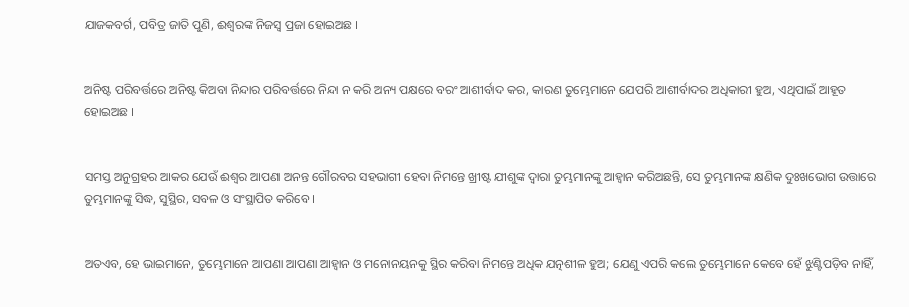ଯାଜକବର୍ଗ, ପବିତ୍ର ଜାତି ପୁଣି, ଈଶ୍ୱରଙ୍କ ନିଜସ୍ୱ ପ୍ରଜା ହୋଇଅଛ ।


ଅନିଷ୍ଟ ପରିବର୍ତ୍ତରେ ଅନିଷ୍ଟ କିଅବା ନିନ୍ଦାର ପରିବର୍ତ୍ତରେ ନିନ୍ଦା ନ କରି ଅନ୍ୟ ପକ୍ଷରେ ବରଂ ଆଶୀର୍ବାଦ କର, କାରଣ ତୁମ୍ଭେମାନେ ଯେପରି ଆଶୀର୍ବାଦର ଅଧିକାରୀ ହୁଅ, ଏଥିପାଇଁ ଆହୂତ ହୋଇଅଛ ।


ସମସ୍ତ ଅନୁଗ୍ରହର ଆକର ଯେଉଁ ଈଶ୍ୱର ଆପଣା ଅନନ୍ତ ଗୌରବର ସହଭାଗୀ ହେବା ନିମନ୍ତେ ଖ୍ରୀଷ୍ଟ ଯୀଶୁଙ୍କ ଦ୍ୱାରା ତୁମ୍ଭମାନଙ୍କୁ ଆହ୍ୱାନ କରିଅଛନ୍ତି, ସେ ତୁମ୍ଭମାନଙ୍କ କ୍ଷଣିକ ଦୁଃଖଭୋଗ ଉତ୍ତାରେ ତୁମ୍ଭମାନଙ୍କୁ ସିଦ୍ଧ, ସୁସ୍ଥିର, ସବଳ ଓ ସଂସ୍ଥାପିତ କରିବେ ।


ଅତଏବ, ହେ ଭାଇମାନେ, ତୁମ୍ଭେମାନେ ଆପଣା ଆପଣା ଆହ୍ୱାନ ଓ ମନୋନୟନକୁ ସ୍ଥିର କରିବା ନିମନ୍ତେ ଅଧିକ ଯତ୍ନଶୀଳ ହୁଅ; ଯେଣୁ ଏପରି କଲେ ତୁମ୍ଭେମାନେ କେବେ ହେଁ ଝୁଣ୍ଟିପଡ଼ିବ ନାହିଁ,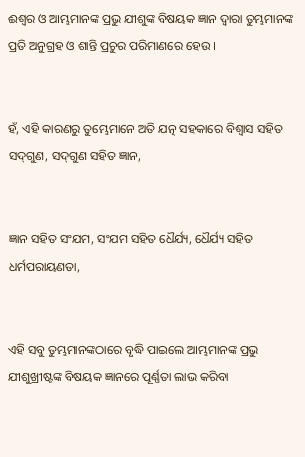ଈଶ୍ୱର ଓ ଆମ୍ଭମାନଙ୍କ ପ୍ରଭୁ ଯୀଶୁଙ୍କ ବିଷୟକ ଜ୍ଞାନ ଦ୍ୱାରା ତୁମ୍ଭମାନଙ୍କ ପ୍ରତି ଅନୁଗ୍ରହ ଓ ଶାନ୍ତି ପ୍ରଚୁର ପରିମାଣରେ ହେଉ ।


ହଁ, ଏହି କାରଣରୁ ତୁମ୍ଭେମାନେ ଅତି ଯତ୍ନ ସହକାରେ ବିଶ୍ୱାସ ସହିତ ସଦ୍‍ଗୁଣ, ସଦ୍‍ଗୁଣ ସହିତ ଜ୍ଞାନ,


ଜ୍ଞାନ ସହିତ ସଂଯମ, ସଂଯମ ସହିତ ଧୈର୍ଯ୍ୟ, ଧୈର୍ଯ୍ୟ ସହିତ ଧର୍ମପରାୟଣତା,


ଏହି ସବୁ ତୁମ୍ଭମାନଙ୍କଠାରେ ବୃଦ୍ଧି ପାଇଲେ ଆମ୍ଭମାନଙ୍କ ପ୍ରଭୁ ଯୀଶୁଖ୍ରୀଷ୍ଟଙ୍କ ବିଷୟକ ଜ୍ଞାନରେ ପୂର୍ଣ୍ଣତା ଲାଭ କରିବା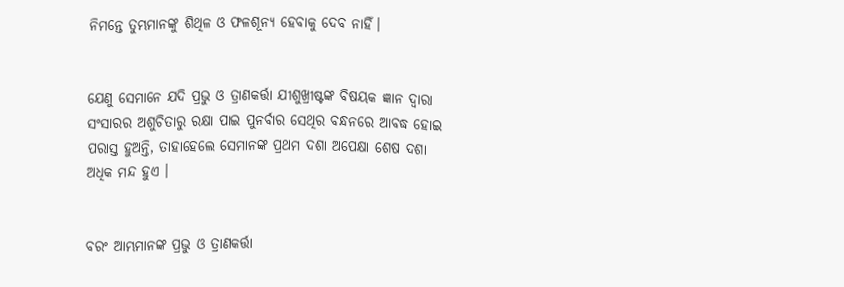ନିମନ୍ତେ ତୁମ୍ଭମାନଙ୍କୁ ଶିଥିଳ ଓ ଫଳଶୂନ୍ୟ ହେବାକୁ ଦେବ ନାହିଁ।


ଯେଣୁ ସେମାନେ ଯଦି ପ୍ରଭୁ ଓ ତ୍ରାଣକର୍ତ୍ତା ଯୀଶୁଖ୍ରୀଷ୍ଟଙ୍କ ବିଷୟକ ଜ୍ଞାନ ଦ୍ୱାରା ସଂସାରର ଅଶୁଚିତାରୁ ରକ୍ଷା ପାଇ ପୁନର୍ବାର ସେଥିର ବନ୍ଧନରେ ଆବଦ୍ଧ ହୋଇ ପରାସ୍ତ ହୁଅନ୍ତି, ତାହାହେଲେ ସେମାନଙ୍କ ପ୍ରଥମ ଦଶା ଅପେକ୍ଷା ଶେଷ ଦଶା ଅଧିକ ମନ୍ଦ ହୁଏ ।


ବରଂ ଆମ୍ଭମାନଙ୍କ ପ୍ରଭୁ ଓ ତ୍ରାଣକର୍ତ୍ତା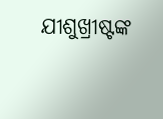ଯୀଶୁଖ୍ରୀଷ୍ଟଙ୍କ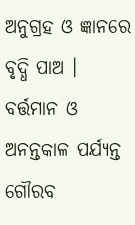ଅନୁଗ୍ରହ ଓ ଜ୍ଞାନରେ ବୃଦ୍ଧି ପାଅ । ବର୍ତ୍ତମାନ ଓ ଅନନ୍ତକାଳ ପର୍ଯ୍ୟନ୍ତ ଗୌରବ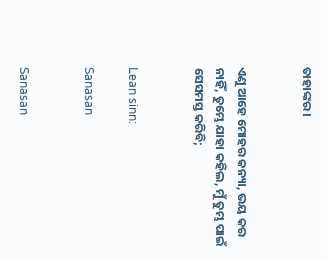ତାହାଙ୍କର ।


ଏଣୁ ଆହେ ମୋହର କନ୍ୟା, ଭୟ କର ନାହିଁ, ତୁମ୍ଭେ ଯାହା କହିଲ, ମୁଁ ତୁମ୍ଭ ପାଇଁ ସେସମସ୍ତ କରିବି;


Lean sinn:

Sanasan


Sanasan